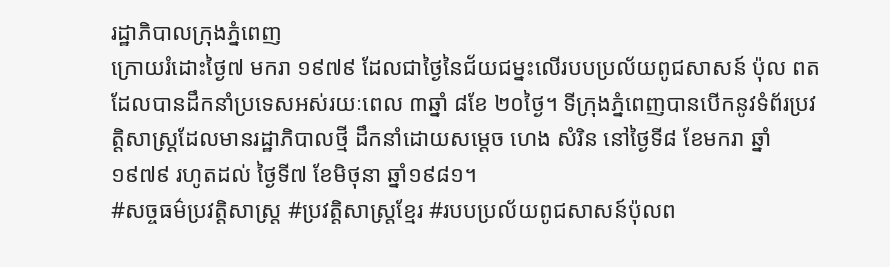រដ្ឋាភិបាលក្រុងភ្នំពេញ
ក្រោយរំដោះថ្ងៃ៧ មករា ១៩៧៩ ដែលជាថ្ងៃនៃជ័យជម្នះលើរបបប្រល័យពូជសាសន៍ ប៉ុល ពត ដែលបានដឹកនាំប្រទេសអស់រយៈពេល ៣ឆ្នាំ ៨ខែ ២០ថ្ងៃ។ ទីក្រុងភ្នំពេញបានបើកនូវទំព័រប្រវត្តិសាស្ដ្រដែលមានរដ្ឋាភិបាលថ្មី ដឹកនាំដោយសម្ដេច ហេង សំរិន នៅថ្ងៃទី៨ ខែមករា ឆ្នាំ១៩៧៩ រហូតដល់ ថ្ងៃទី៧ ខែមិថុនា ឆ្នាំ១៩៨១។
#សច្ចធម៌ប្រវត្ដិសាស្រ្ដ #ប្រវត្តិសាស្រ្តខ្មែរ #របបប្រល័យពូជសាសន៍ប៉ុលព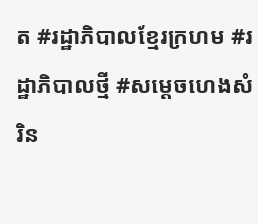ត #រដ្ឋាភិបាលខ្មែរក្រហម #រដ្ឋាភិបាលថ្មី #សម្ដេចហេងសំរិន